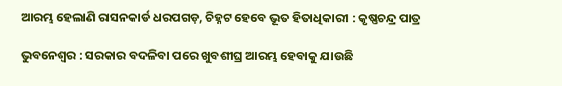ଆରମ୍ଭ ହେଲାଣି ରାସନକାର୍ଡ ଧରପଗଡ଼, ଚିହ୍ନଟ ହେବେ ଭୂତ ହିତାଧିକାରୀ : କୃଷ୍ଣଚନ୍ଦ୍ର ପାତ୍ର

ଭୁବନେଶ୍ୱର : ସରକାର ବଦଳିବା ପରେ ଖୁବଶୀଘ୍ର ଆରମ୍ଭ ହେବାକୁ ଯାଉଛି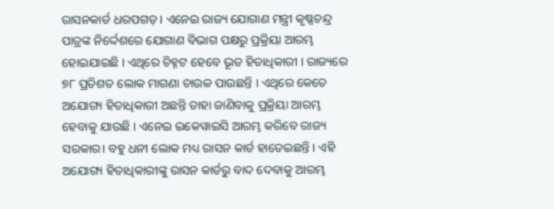ରାସନକାର୍ଡ ଧରପଗଡ଼ । ଏନେଇ ରାଜ୍ୟ ଯୋଗାଣ ମନ୍ତ୍ରୀ କୃଷ୍ଣଚନ୍ଦ୍ର ପାତ୍ରଙ୍କ ନିର୍ଦ୍ଦେଶରେ ଯୋଗାଣ ବିଭାଗ ପକ୍ଷରୁ ପ୍ରକ୍ରିୟା ଆରମ୍ଭ ହୋଇଯାଇଛି । ଏଥିରେ ଚିହ୍ନଟ ହେବେ ଭୂତ ହିତାଧିକାରୀ । ରାଜ୍ୟରେ ୭୮ ପ୍ରତିଶତ ଲୋକ ମାଗଣା ଚାଉଳ ପାଉଛନ୍ତି । ଏଥିରେ କେତେ ଅଯୋଗ୍ୟ ହିତାଧିକାରୀ ଅଛନ୍ତି ତାହା ଜାଣିବାକୁ ପ୍ରକ୍ରିୟା ଆରମ୍ଭ ହେବାକୁ ଯାଉଛି । ଏନେଇ ଇକେୱାଇସି ଆରମ୍ଭ କରିବେ ରାଜ୍ୟ ସରକାର। ବହୁ ଧନୀ ଲୋକ ମଧ୍ୟ ରାସନ କାର୍ଡ ହାତେଇଛନ୍ତି । ଏହି ଅଯୋଗ୍ୟ ହିତାଧିକାରୀଙ୍କୁ ରାସନ କାର୍ଡରୁ ବାଦ ଦେବାକୁ ଆରମ୍ଭ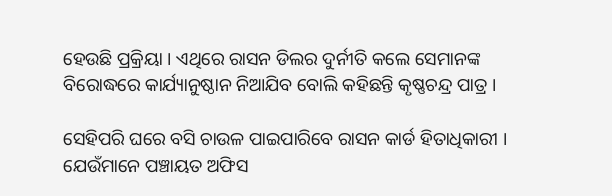ହେଉଛି ପ୍ରକ୍ରିୟା । ଏଥିରେ ରାସନ ଡିଲର ଦୁର୍ନୀତି କଲେ ସେମାନଙ୍କ ବିରୋଦ୍ଧରେ କାର୍ଯ୍ୟାନୁଷ୍ଠାନ ନିଆଯିବ ବୋଲି କହିଛନ୍ତି କୃଷ୍ଣଚନ୍ଦ୍ର ପାତ୍ର ।

ସେହିପରି ଘରେ ବସି ଚାଉଳ ପାଇପାରିବେ ରାସନ କାର୍ଡ ହିତାଧିକାରୀ । ଯେଉଁମାନେ ପଞ୍ଚାୟତ ଅଫିସ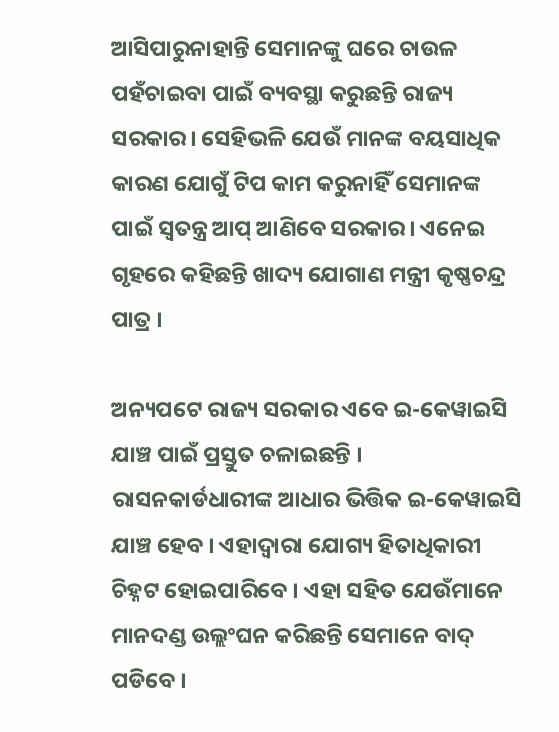ଆସିପାରୁନାହାନ୍ତି ସେମାନଙ୍କୁ ଘରେ ଚାଉଳ ପହଁଚାଇବା ପାଇଁ ବ୍ୟବସ୍ଥା କରୁଛନ୍ତି ରାଜ୍ୟ ସରକାର। ସେହିଭଳି ଯେଉଁ ମାନଙ୍କ ବୟସାଧିକ କାରଣ ଯୋଗୁଁ ଟିପ କାମ କରୁନାହିଁ ସେମାନଙ୍କ ପାଇଁ ସ୍ୱତନ୍ତ୍ର ଆପ୍ ଆଣିବେ ସରକାର। ଏନେଇ ଗୃହରେ କହିଛନ୍ତି ଖାଦ୍ୟ ଯୋଗାଣ ମନ୍ତ୍ରୀ କୃଷ୍ଣଚନ୍ଦ୍ର ପାତ୍ର ।

ଅନ୍ୟପଟେ ରାଜ୍ୟ ସରକାର ଏବେ ଇ-କେୱାଇସି ଯାଞ୍ଚ ପାଇଁ ପ୍ରସ୍ତୁତ ଚଳାଇଛନ୍ତି । ରାସନକାର୍ଡଧାରୀଙ୍କ ଆଧାର ଭିତ୍ତିକ ଇ-କେୱାଇସି ଯାଞ୍ଚ ହେବ । ଏହାଦ୍ୱାରା ଯୋଗ୍ୟ ହିତାଧିକାରୀ ଚିହ୍ନଟ ହୋଇପାରିବେ । ଏହା ସହିତ ଯେଉଁମାନେ ମାନଦଣ୍ଡ ଉଲ୍ଲଂଘନ କରିଛନ୍ତି ସେମାନେ ବାଦ୍ ପଡିବେ ।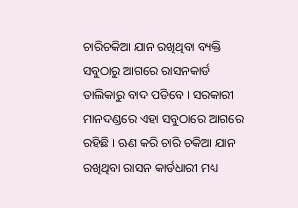ଚାରିଚକିଆ ଯାନ ରଖିଥିବା ବ୍ୟକ୍ତି ସବୁଠାରୁ ଆଗରେ ରାସନକାର୍ଡ ତାଲିକାରୁ ବାଦ ପଡିବେ । ସରକାରୀ ମାନଦଣ୍ଡରେ ଏହା ସବୁଠାରେ ଆଗରେ ରହିଛି । ଋଣ କରି ଚାରି ଚକିଆ ଯାନ ରଖିଥିବା ରାସନ କାର୍ଡଧାରୀ ମଧ୍ୟ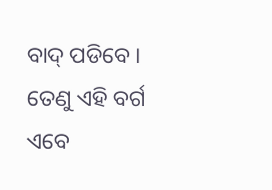ବାଦ୍ ପଡିବେ । ତେଣୁ ଏହି ବର୍ଗ ଏବେ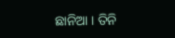ଛାନିଆ । ତିନି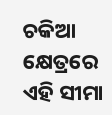ଚକିଆ କ୍ଷେତ୍ରରେ ଏହି ସୀମା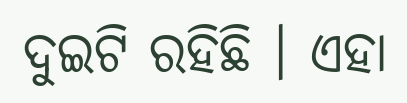ଦୁଇଟି ରହିଛି । ଏହା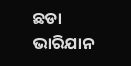ଛଡା ଭାରିଯାନ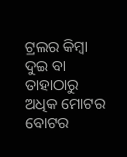ଟ୍ରଲର କିମ୍ବା ଦୁଇ ବା ତାହାଠାରୁ ଅଧିକ ମୋଟର ବୋଟର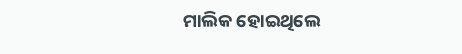ମାଲିକ ହୋଇଥିଲେ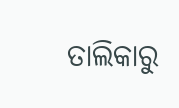ତାଲିକାରୁ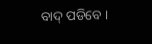ବାଦ୍ ପଡିବେ ।